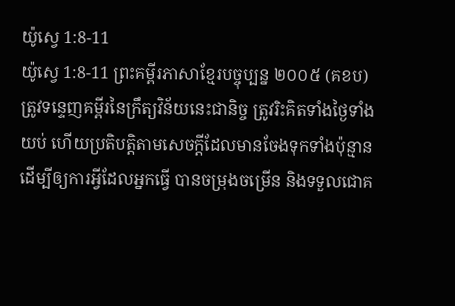យ៉ូស្វេ 1:8-11
យ៉ូស្វេ 1:8-11 ព្រះគម្ពីរភាសាខ្មែរបច្ចុប្បន្ន ២០០៥ (គខប)
ត្រូវទន្ទេញគម្ពីរនៃក្រឹត្យវិន័យនេះជានិច្ច ត្រូវរិះគិតទាំងថ្ងៃទាំងយប់ ហើយប្រតិបត្តិតាមសេចក្ដីដែលមានចែងទុកទាំងប៉ុន្មាន ដើម្បីឲ្យការអ្វីដែលអ្នកធ្វើ បានចម្រុងចម្រើន និងទទួលជោគ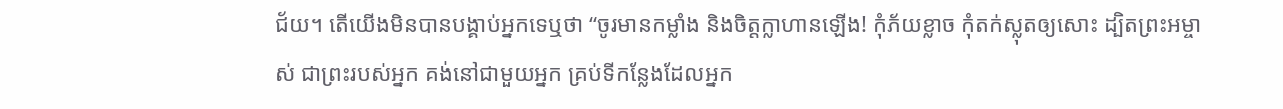ជ័យ។ តើយើងមិនបានបង្គាប់អ្នកទេឬថា “ចូរមានកម្លាំង និងចិត្តក្លាហានឡើង! កុំភ័យខ្លាច កុំតក់ស្លុតឲ្យសោះ ដ្បិតព្រះអម្ចាស់ ជាព្រះរបស់អ្នក គង់នៅជាមួយអ្នក គ្រប់ទីកន្លែងដែលអ្នក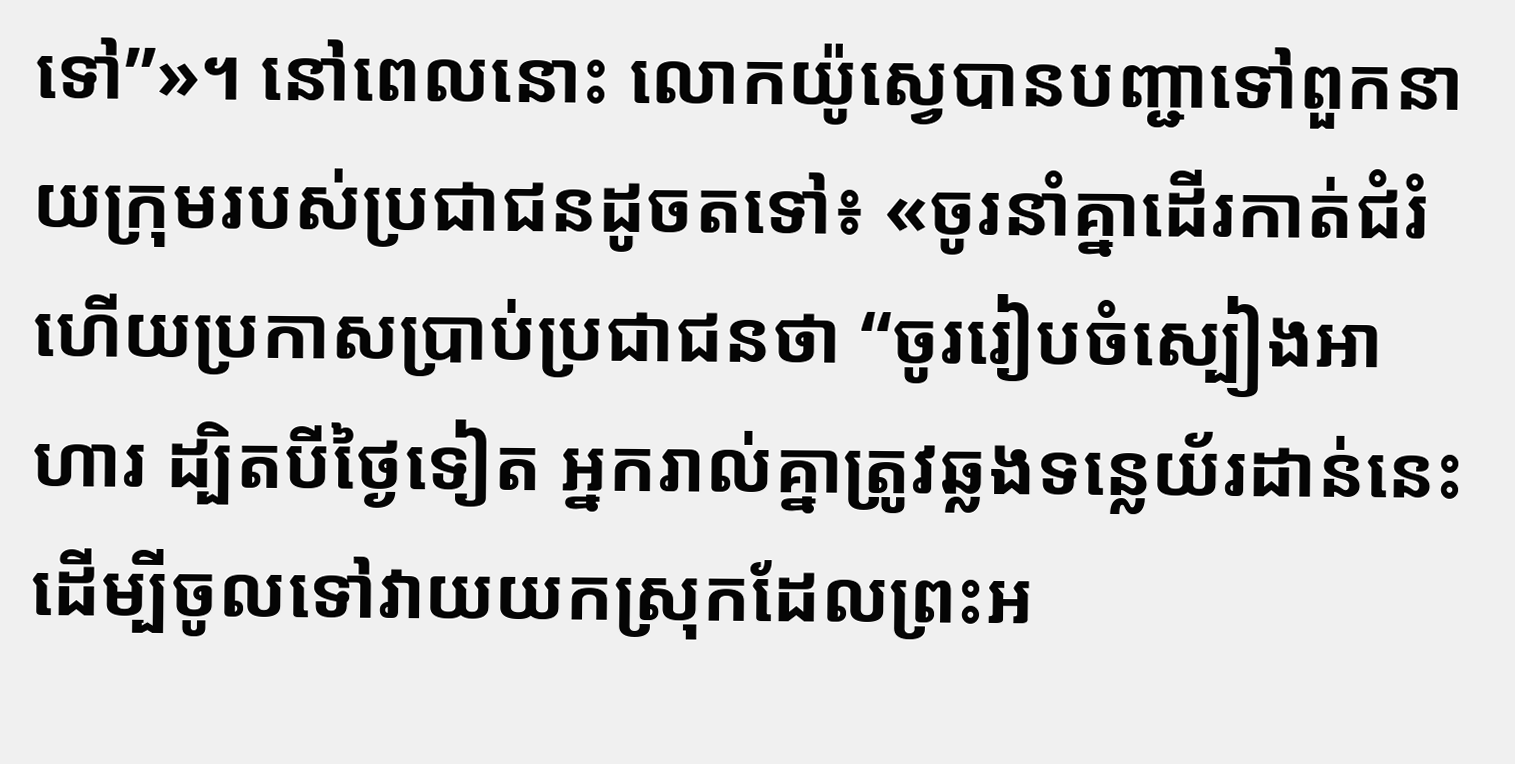ទៅ”»។ នៅពេលនោះ លោកយ៉ូស្វេបានបញ្ជាទៅពួកនាយក្រុមរបស់ប្រជាជនដូចតទៅ៖ «ចូរនាំគ្នាដើរកាត់ជំរំ ហើយប្រកាសប្រាប់ប្រជាជនថា “ចូររៀបចំស្បៀងអាហារ ដ្បិតបីថ្ងៃទៀត អ្នករាល់គ្នាត្រូវឆ្លងទន្លេយ័រដាន់នេះ ដើម្បីចូលទៅវាយយកស្រុកដែលព្រះអ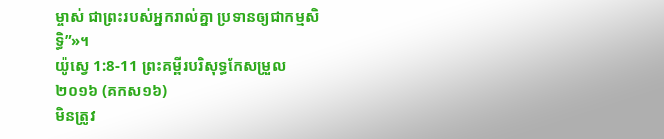ម្ចាស់ ជាព្រះរបស់អ្នករាល់គ្នា ប្រទានឲ្យជាកម្មសិទ្ធិ”»។
យ៉ូស្វេ 1:8-11 ព្រះគម្ពីរបរិសុទ្ធកែសម្រួល ២០១៦ (គកស១៦)
មិនត្រូវ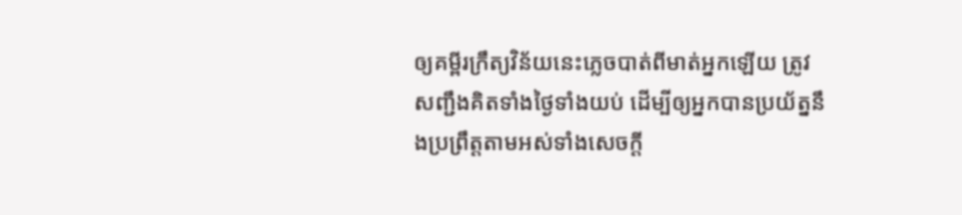ឲ្យគម្ពីរក្រឹត្យវិន័យនេះភ្លេចបាត់ពីមាត់អ្នកឡើយ ត្រូវសញ្ជឹងគិតទាំងថ្ងៃទាំងយប់ ដើម្បីឲ្យអ្នកបានប្រយ័ត្ននឹងប្រព្រឹត្តតាមអស់ទាំងសេចក្ដី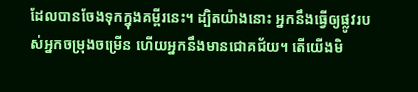ដែលបានចែងទុកក្នុងគម្ពីរនេះ។ ដ្បិតយ៉ាងនោះ អ្នកនឹងធ្វើឲ្យផ្លូវរបស់អ្នកចម្រុងចម្រើន ហើយអ្នកនឹងមានជោគជ័យ។ តើយើងមិ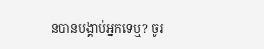នបានបង្គាប់អ្នកទេឬ? ចូរ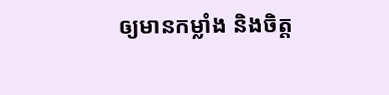ឲ្យមានកម្លាំង និងចិត្ត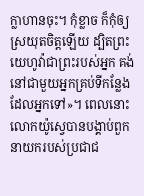ក្លាហានចុះ។ កុំខ្លាច ក៏កុំឲ្យស្រយុតចិត្តឡើយ ដ្បិតព្រះយេហូវ៉ាជាព្រះរបស់អ្នក គង់នៅជាមួយអ្នកគ្រប់ទីកន្លែងដែលអ្នកទៅ»។ ពេលនោះ លោកយ៉ូស្វេបានបង្គាប់ពួកនាយករបស់ប្រជាជ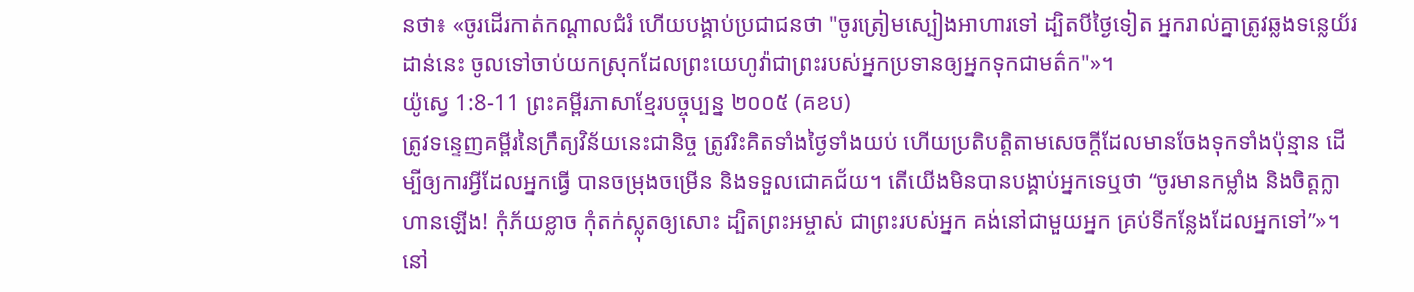នថា៖ «ចូរដើរកាត់កណ្ដាលជំរំ ហើយបង្គាប់ប្រជាជនថា "ចូរត្រៀមស្បៀងអាហារទៅ ដ្បិតបីថ្ងៃទៀត អ្នករាល់គ្នាត្រូវឆ្លងទន្លេយ័រដាន់នេះ ចូលទៅចាប់យកស្រុកដែលព្រះយេហូវ៉ាជាព្រះរបស់អ្នកប្រទានឲ្យអ្នកទុកជាមត៌ក"»។
យ៉ូស្វេ 1:8-11 ព្រះគម្ពីរភាសាខ្មែរបច្ចុប្បន្ន ២០០៥ (គខប)
ត្រូវទន្ទេញគម្ពីរនៃក្រឹត្យវិន័យនេះជានិច្ច ត្រូវរិះគិតទាំងថ្ងៃទាំងយប់ ហើយប្រតិបត្តិតាមសេចក្ដីដែលមានចែងទុកទាំងប៉ុន្មាន ដើម្បីឲ្យការអ្វីដែលអ្នកធ្វើ បានចម្រុងចម្រើន និងទទួលជោគជ័យ។ តើយើងមិនបានបង្គាប់អ្នកទេឬថា “ចូរមានកម្លាំង និងចិត្តក្លាហានឡើង! កុំភ័យខ្លាច កុំតក់ស្លុតឲ្យសោះ ដ្បិតព្រះអម្ចាស់ ជាព្រះរបស់អ្នក គង់នៅជាមួយអ្នក គ្រប់ទីកន្លែងដែលអ្នកទៅ”»។ នៅ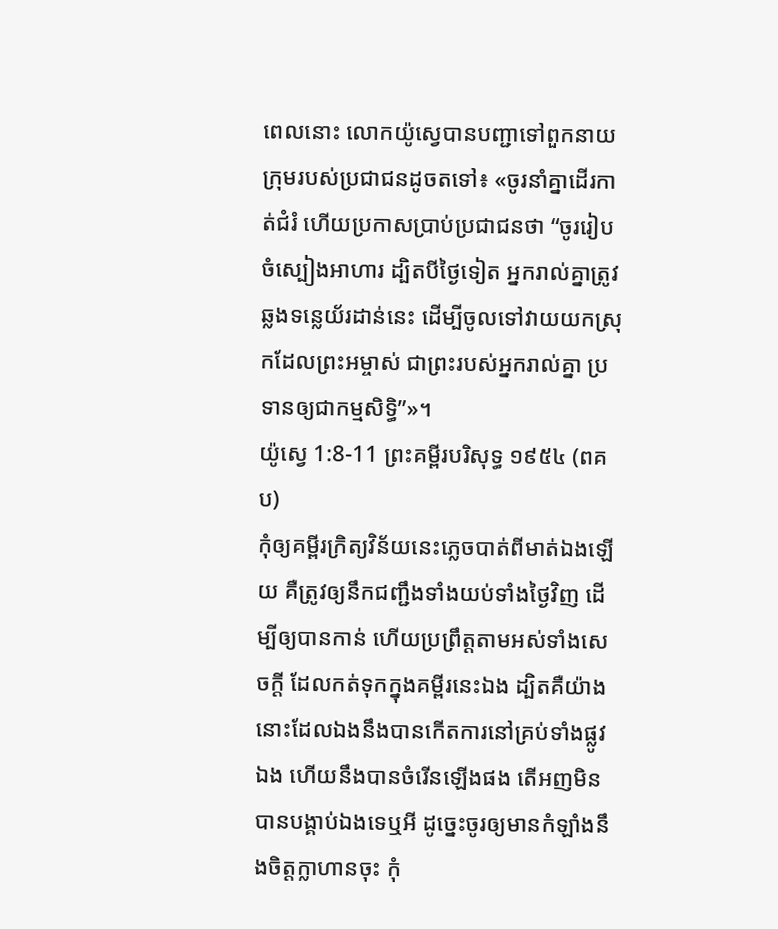ពេលនោះ លោកយ៉ូស្វេបានបញ្ជាទៅពួកនាយក្រុមរបស់ប្រជាជនដូចតទៅ៖ «ចូរនាំគ្នាដើរកាត់ជំរំ ហើយប្រកាសប្រាប់ប្រជាជនថា “ចូររៀបចំស្បៀងអាហារ ដ្បិតបីថ្ងៃទៀត អ្នករាល់គ្នាត្រូវឆ្លងទន្លេយ័រដាន់នេះ ដើម្បីចូលទៅវាយយកស្រុកដែលព្រះអម្ចាស់ ជាព្រះរបស់អ្នករាល់គ្នា ប្រទានឲ្យជាកម្មសិទ្ធិ”»។
យ៉ូស្វេ 1:8-11 ព្រះគម្ពីរបរិសុទ្ធ ១៩៥៤ (ពគប)
កុំឲ្យគម្ពីរក្រិត្យវិន័យនេះភ្លេចបាត់ពីមាត់ឯងឡើយ គឺត្រូវឲ្យនឹកជញ្ជឹងទាំងយប់ទាំងថ្ងៃវិញ ដើម្បីឲ្យបានកាន់ ហើយប្រព្រឹត្តតាមអស់ទាំងសេចក្ដី ដែលកត់ទុកក្នុងគម្ពីរនេះឯង ដ្បិតគឺយ៉ាងនោះដែលឯងនឹងបានកើតការនៅគ្រប់ទាំងផ្លូវឯង ហើយនឹងបានចំរើនឡើងផង តើអញមិនបានបង្គាប់ឯងទេឬអី ដូច្នេះចូរឲ្យមានកំឡាំងនឹងចិត្តក្លាហានចុះ កុំ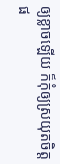ឲ្យខ្លាចឡើយ ក៏កុំឲ្យស្រយុតចិត្តផ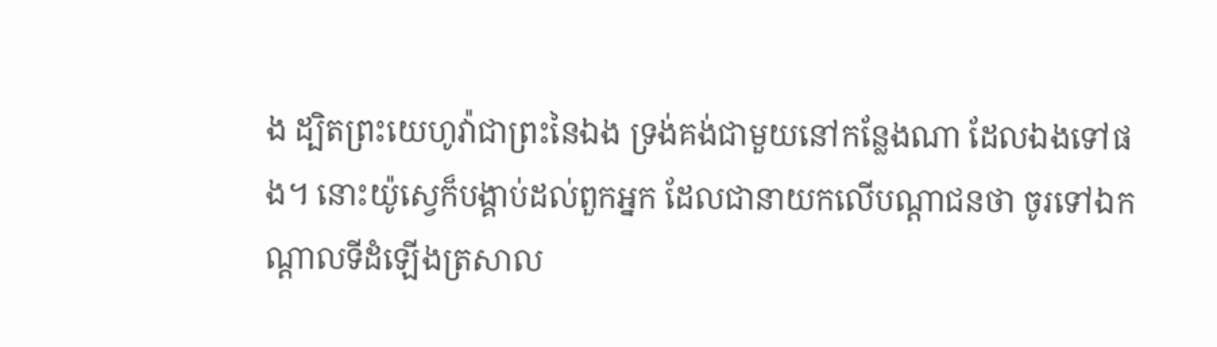ង ដ្បិតព្រះយេហូវ៉ាជាព្រះនៃឯង ទ្រង់គង់ជាមួយនៅកន្លែងណា ដែលឯងទៅផង។ នោះយ៉ូស្វេក៏បង្គាប់ដល់ពួកអ្នក ដែលជានាយកលើបណ្តាជនថា ចូរទៅឯកណ្តាលទីដំឡើងត្រសាល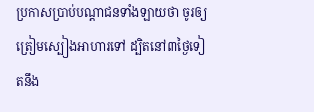ប្រកាសប្រាប់បណ្តាជនទាំងឡាយថា ចូរឲ្យត្រៀមស្បៀងអាហារទៅ ដ្បិតនៅ៣ថ្ងៃទៀតនឹង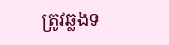ត្រូវឆ្លងទ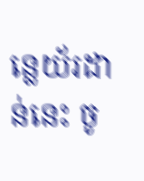ន្លេយ័រដាន់នេះ ចូ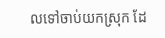លទៅចាប់យកស្រុក ដែ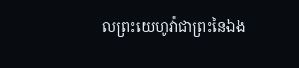លព្រះយេហូវ៉ាជាព្រះនៃឯង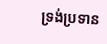ទ្រង់ប្រទាន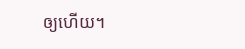ឲ្យហើយ។